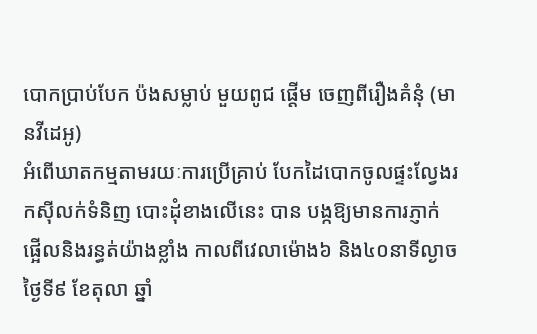បោកប្រាប់បែក ប៉ងសម្លាប់ មួយពូជ ផ្ដើម ចេញពីរឿងគំនុំ (មានវីដេអូ)
អំពើឃាតកម្មតាមរយៈការប្រើគ្រាប់ បែកដៃបោកចូលផ្ទះល្វែងរកស៊ីលក់ទំនិញ បោះដុំខាងលើនេះ បាន បង្កឱ្យមានការភ្ញាក់ ផ្អើលនិងរន្ធត់យ៉ាងខ្លាំង កាលពីវេលាម៉ោង៦ និង៤០នាទីល្ងាចថ្ងៃទី៩ ខែតុលា ឆ្នាំ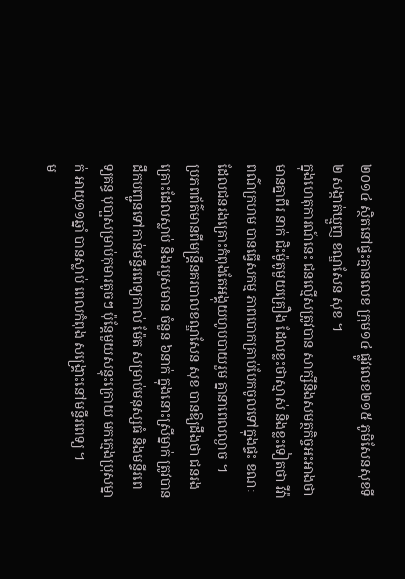២០១៤ ស្ថិតនៅផ្ទះគ្មានលេខ ក្រុម១៤ ផ្លូវលេខ២១៥ ភូមិសែនសុខទី២ សង្កាត់ឃ្មួញ ខណ្ឌសែន សុខ ។
ក្នុងហេតុការណ៍នេះ ជនល្មើសត្រូវបាន សាក្សីនិងសមត្ថកិច្ចអះអាងថា មានគ្នាពីរ នាក់ ជិះម៉ូតូមួយគ្រឿង ដែលខ្លះថាស្មាស់ និងខ្លះទៀតថា វីវ៉ា ពណ៌ក្រហម បានធ្វើសកម្ម ភាពបោកគ្រាប់បែកចូលទៅក្នុងផ្ទះ ខណៈ ដែលជនរងគ្រោះកំពុងតែអង្គុយហូបបាយរួម គ្នានាពេលល្ងាច ។
ប្រភពព័ត៌មានពីមន្ដ្រីនគរបាលខណ្ឌសែន សុខ បានឱ្យដឹងថា ជនរងគ្រោះដែលស្លាប់ និងរបួសមាន ចំនួន ៦នាក់ ក្នុងនោះស្រីម្នាក់ ត្រូវបានដឹកបញ្ជូនទៅកាន់មន្ទីរពេទ្យកាល់ ម៉ែត សម្រាប់មនុស្សធំ និងមន្ទីរពេទ្យគន្ធ បុបា្ផសម្រាប់កុមារតូចៗ ប៉ុន្ដែមួយសន្ទុះក្រោយ មកក្មេងប្រុសម្នាក់ អាយុ១១ឆ្នាំ បានស្លាប់ ពេលកំពុង សង្គ្រោះនៅមន្ទីរពេទ្យ ។
ម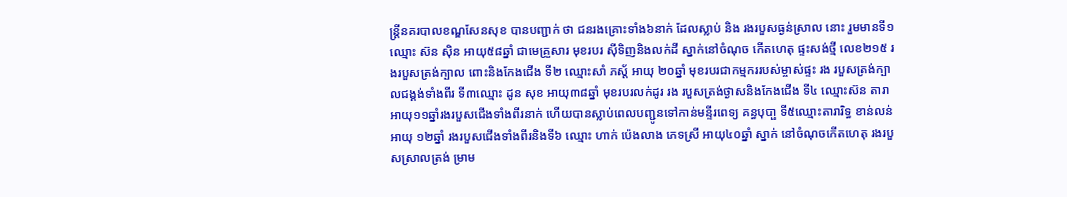ន្ដ្រីនគរបាលខណ្ឌសែនសុខ បានបញ្ជាក់ ថា ជនរងគ្រោះទាំង៦នាក់ ដែលស្លាប់ និង រងរបួសធ្ងន់ស្រាល នោះ រួមមានទី១ ឈ្មោះ ស៊ន ស៊ិន អាយុ៥៨ឆ្នាំ ជាមេគ្រួសារ មុខរបរ ស៊ីទិញនិងលក់ដី ស្នាក់នៅចំណុច កើតហេតុ ផ្ទះសង់ថ្មី លេខ២១៥ រងរបួសត្រង់ក្បាល ពោះនិងកែងជើង ទី២ ឈ្មោះសាំ ភស្ដ័ អាយុ ២០ឆ្នាំ មុខរបរជាកម្មកររបស់ម្ចាស់ផ្ទះ រង របួសត្រង់ក្បាលជង្គង់ទាំងពីរ ទី៣ឈ្មោះ ដូន សុខ អាយុ៣៨ឆ្នាំ មុខរបរលក់ដូរ រង របួសត្រង់ថ្ងាសនិងកែងជើង ទី៤ ឈ្មោះស៊ន តារា អាយុ១១ឆ្នាំរងរបួសជើងទាំងពីរនាក់ ហើយបានស្លាប់ពេលបញ្ជូនទៅកាន់មន្ទីរពេទ្យ គន្ធបុបា្ផ ទី៥ឈ្មោះតារារិទ្ធ ខាន់លន់ អាយុ ១២ឆ្នាំ រងរបួសជើងទាំងពីរនិងទី៦ ឈ្មោះ ហាក់ ប៉េងលាង ភេទស្រី អាយុ៤០ឆ្នាំ ស្នាក់ នៅចំណុចកើតហេតុ រងរបួសស្រាលត្រង់ ម្រាម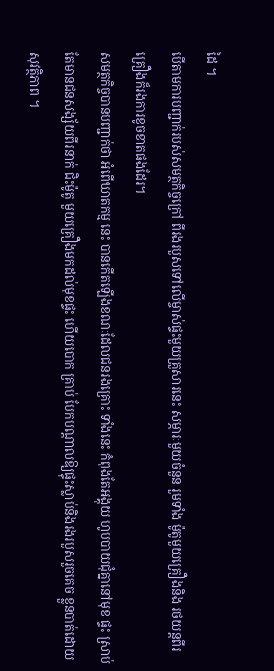ដៃ ។
បើតាមការបញ្ជាក់របស់សមត្ថកិច្ចក្រៅ ពីរងរបួសទៅលើម្ចាស់ផ្ទះមួយគ្រួសារនេះ សម្ភារៈមួយចំនួន រួមទាំង ម៉ូតូមួយគ្រឿងនិង រថយន្ដពីរគ្រឿងក៏រងការខូចខាតផងដែរ។
សមត្ថកិច្ចបានបញ្ជាក់ថា អំពើឃាតកម្ម នេះ បានកើតឡើងខណៈដែលជនរងគ្រោះ ទាំងនេះ កំពុងតែអង្គុយ ហូបបាយជុំគ្នានៅមុខ ផ្ទះ ស្រាប់តែមានជនសង្ស័យពីរនាក់ ជិះម៉ូតូ មួយគ្រឿងមកដល់មុខផ្ទះ ហើយបោក គ្រាប់ បែកបណ្ដាលឱ្យផ្ទុះស្លាប់និងរងរបួសរួចគេច ខ្លួនបាត់ដោយសុវត្ថិភាព ។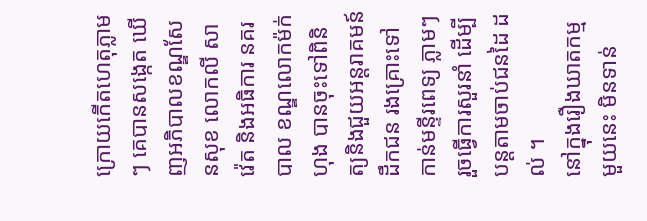ក្រោយកើតហេតុភ្លាមៗ គេបានសង្កេត ឃើញអភិបាលខណ្ឌសែនសុខ លោកលី សា វ៉េត និងអធិការ នគរបាល ខណ្ឌលោកម៉ក់ ហុង បានចុះទៅពិនិត្យនិងជួយអន្ដរាគមន៍ ដឹកជន រងគ្រោះទៅ កាន់មន្ទីរពេទ្យ ភ្លាមៗ រួចធ្វើការសួរនាំ ដើម្បីបន្ដតាមចាប់ជនដៃ ដល់ ។
នៅក្នុងរឿងឃាតកម្មមួយនេះ មិនទាន់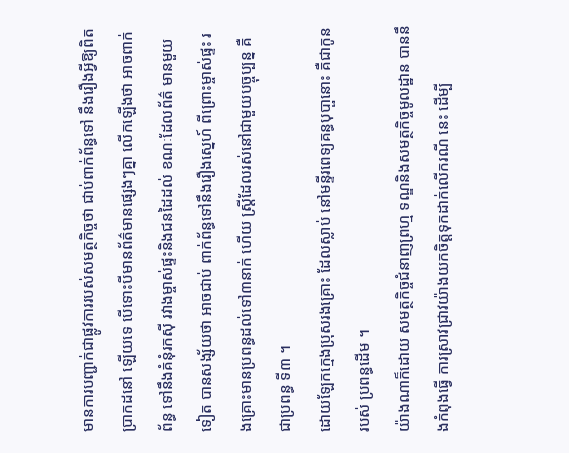មានការបញ្ជាក់ជាផ្លូវការរបស់សមត្ថកិច្ចថា ជាប់ពាក់ព័ន្ធទៅ នឹងរឿងអ្វីឱ្យពិតប្រាកដនៅ ឡើយទេ បើទោះបីមានព័ត៌មានផ្សេងៗគ្នា លើកឡើងថា អាចពាក់ព័ន្ធ ទៅនឹងគំនុំរកស៊ី រវាងម្ចាស់ផ្ទះនិងជនដៃដល់ ខណៈដែលព័ត៌ មានមួយទៀត បានសង្ស័យថា អាចជាប់ ពាក់ព័ន្ធទៅនឹងរឿងស្នេហ៍ ពីព្រោះម្ចាស់ផ្ទះ រងគ្រោះមានប្រពន្ធដល់ទៅ៣នាក់ ហើយ ស្ដ្រីដែលរស់នៅជាមួយបច្ចុប្បន្ន គឺជាប្រពន្ធ ទី៣ ។
ដោយឡែកក្មេងប្រុសរងគ្រោះ ដែលស្លាប់ នៅមន្ទីរពេទ្យគន្ធបុបា្ផនោះ គឺជាកូនរបស់ ប្រពន្ធដើម ។
យ៉ាងណាក៏ដោយ សមត្ថកិច្ចជំនាញព្រហ្ម ទណ្ឌនិងសមត្ថកិច្ចមូលដ្ឋាន បាននឹងកំពុងធ្វើ ការស្រាវជ្រាវយ៉ាងយកចិត្ដទុកដាក់លើករណី នេះ ដើម្បី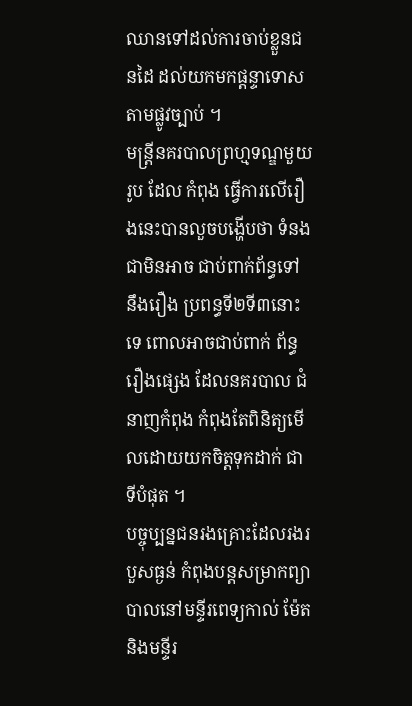ឈានទៅដល់ការចាប់ខ្លួនជនដៃ ដល់យកមកផ្ដន្ទាទោសតាមផ្លូវច្បាប់ ។
មន្ដ្រីនគរបាលព្រហ្មទណ្ឌមួយរូប ដែល កំពុង ធ្វើការលើរឿងនេះបានលួចបង្ហើបថា ទំនងជាមិនអាច ជាប់ពាក់ព័ន្ធទៅ នឹងរឿង ប្រពន្ធទី២ទី៣នោះទេ ពោលអាចជាប់ពាក់ ព័ន្ធរឿងផ្សេង ដែលនគរបាល ជំនាញកំពុង កំពុងតែពិនិត្យមើលដោយយកចិត្ដទុកដាក់ ជាទីបំផុត ។
បច្ចុប្បន្នជនរងគ្រោះដែលរងរបួសធ្ងន់ កំពុងបន្ដសម្រាកព្យាបាលនៅមន្ទីរពេទ្យកាល់ ម៉ែតនិងមន្ទីរ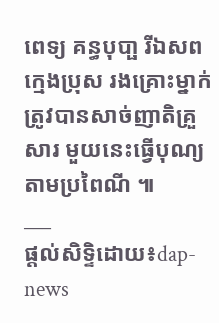ពេទ្យ គន្ធបុបា្ផ រីឯសពក្មេងប្រុស រងគ្រោះម្នាក់ ត្រូវបានសាច់ញាតិគ្រួសារ មួយនេះធ្វើបុណ្យតាមប្រពៃណី ៕
___
ផ្តល់សិទ្ទិដោយ៖dap-news